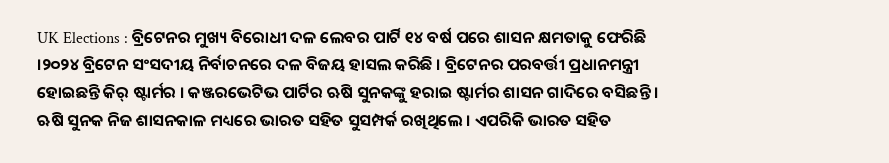UK Elections : ବ୍ରିଟେନର ମୁଖ୍ୟ ବିରୋଧୀ ଦଳ ଲେବର ପାର୍ଟି ୧୪ ବର୍ଷ ପରେ ଶାସନ କ୍ଷମତାକୁ ଫେରିଛି ।୨୦୨୪ ବ୍ରିଟେନ ସଂସଦୀୟ ନିର୍ବାଚନରେ ଦଳ ବିଜୟ ହାସଲ କରିଛି । ବ୍ରିଟେନର ପରବର୍ତ୍ତୀ ପ୍ରଧାନମନ୍ତ୍ରୀ ହୋଇଛନ୍ତି କିର୍‌ ଷ୍ଟାର୍ମର । କଞ୍ଜରଭେଟିଭ ପାର୍ଟିର ଋଷି ସୁନକଙ୍କୁ ହରାଇ ଷ୍ଟାର୍ମର ଶାସନ ଗାଦିରେ ବସିଛନ୍ତି । ଋଷି ସୁନକ ନିଜ ଶାସନକାଳ ମଧ୍ୟରେ ଭାରତ ସହିତ ସୁସମ୍ପର୍କ ରଖିଥିଲେ । ଏପରିକି ଭାରତ ସହିତ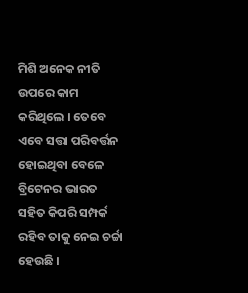ମିଶି ଅନେକ ନୀତି ଉପରେ କାମ କରିଥିଲେ । ତେବେ ଏବେ ସତ୍ତା ପରିବର୍ତ୍ତନ ହୋଇଥିବା ବେଳେ ବ୍ରିଟେନର ଭାରତ ସହିତ କିପରି ସମ୍ପର୍କ ରହିବ ତାକୁ ନେଇ ଚର୍ଚ୍ଚା ହେଉଛି ।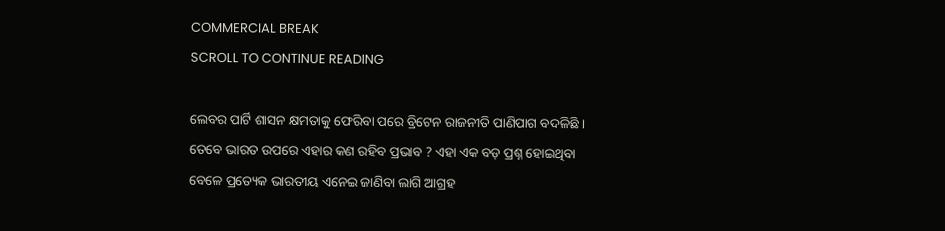COMMERCIAL BREAK
SCROLL TO CONTINUE READING

ଲେବର ପାର୍ଟି ଶାସନ କ୍ଷମତାକୁ ଫେରିବା ପରେ ବ୍ରିଟେନ ରାଜନୀତି ପାଣିପାଗ ବଦଳିଛି । ତେବେ ଭାରତ ଉପରେ ଏହାର କଣ ରହିବ ପ୍ରଭାବ ? ଏହା ଏକ ବଡ଼ ପ୍ରଶ୍ନ ହୋଇଥିବା ବେଳେ ପ୍ରତ୍ୟେକ ଭାରତୀୟ ଏନେଇ ଜାଣିବା ଲାଗି ଆଗ୍ରହ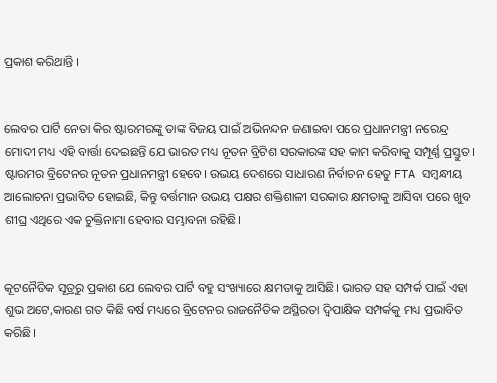ପ୍ରକାଶ କରିଥାନ୍ତି ।


ଲେବର ପାର୍ଟି ନେତା କିର ଷ୍ଟାରମରଙ୍କୁ ତାଙ୍କ ବିଜୟ ପାଇଁ ଅଭିନନ୍ଦନ ଜଣାଇବା ପରେ ପ୍ରଧାନମନ୍ତ୍ରୀ ନରେନ୍ଦ୍ର ମୋଦୀ ମଧ୍ୟ ଏହି ବାର୍ତ୍ତା ଦେଇଛନ୍ତି ଯେ ଭାରତ ମଧ୍ୟ ନୂତନ ବ୍ରିଟିଶ ସରକାରଙ୍କ ସହ କାମ କରିବାକୁ ସମ୍ପୂର୍ଣ୍ଣ ପ୍ରସ୍ତୁତ। ଷ୍ଟାରମର ବ୍ରିଟେନର ନୂତନ ପ୍ରଧାନମନ୍ତ୍ରୀ ହେବେ। ଉଭୟ ଦେଶରେ ସାଧାରଣ ନିର୍ବାଚନ ହେତୁ FTA ସମ୍ବନ୍ଧୀୟ ଆଲୋଚନା ପ୍ରଭାବିତ ହୋଇଛି, କିନ୍ତୁ ବର୍ତ୍ତମାନ ଉଭୟ ପକ୍ଷର ଶକ୍ତିଶାଳୀ ସରକାର କ୍ଷମତାକୁ ଆସିବା ପରେ ଖୁବ ଶୀଘ୍ର ଏଥିରେ ଏକ ଚୁକ୍ତିନାମା ହେବାର ସମ୍ଭାବନା ରହିଛି।


କୂଟନୈତିକ ସୂତ୍ରରୁ ପ୍ରକାଶ ଯେ ଲେବର ପାର୍ଟି ବହୁ ସଂଖ୍ୟାରେ କ୍ଷମତାକୁ ଆସିଛି। ଭାରତ ସହ ସମ୍ପର୍କ ପାଇଁ ଏହା ଶୁଭ ଅଟେ,କାରଣ ଗତ କିଛି ବର୍ଷ ମଧ୍ୟରେ ବ୍ରିଟେନର ରାଜନୈତିକ ଅସ୍ଥିରତା ଦ୍ୱିପାକ୍ଷିକ ସମ୍ପର୍କକୁ ମଧ୍ୟ ପ୍ରଭାବିତ କରିଛି।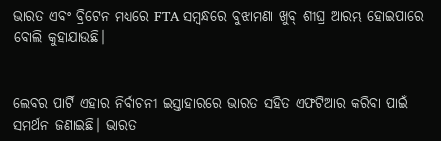ଭାରତ ଏବଂ ବ୍ରିଟେନ ମଧ୍ୟରେ FTA ସମ୍ବନ୍ଧରେ ବୁଝାମଣା ଖୁବ୍ ଶୀଘ୍ର ଆରମ୍ଭ ହୋଇପାରେ ବୋଲି କୁହାଯାଉଛି।


ଲେବର ପାର୍ଟି ଏହାର ନିର୍ବାଚନୀ ଇସ୍ତାହାରରେ ଭାରତ ସହିତ ଏଫଟିଆର କରିବା ପାଇଁ ସମର୍ଥନ ଜଣାଇଛି। ଭାରତ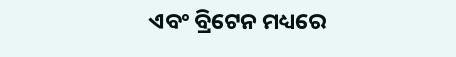ଏବଂ ବ୍ରିଟେନ ମଧ୍ୟରେ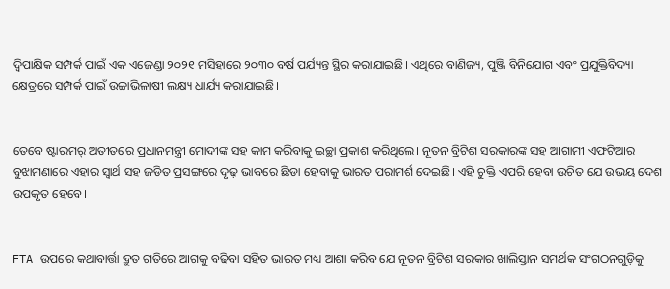ଦ୍ୱିପାକ୍ଷିକ ସମ୍ପର୍କ ପାଇଁ ଏକ ଏଜେଣ୍ଡା ୨୦୨୧ ମସିହାରେ ୨୦୩୦ ବର୍ଷ ପର୍ଯ୍ୟନ୍ତ ସ୍ଥିର କରାଯାଇଛି। ଏଥିରେ ବାଣିଜ୍ୟ, ପୁଞ୍ଜି ବିନିଯୋଗ ଏବଂ ପ୍ରଯୁକ୍ତିବିଦ୍ୟା କ୍ଷେତ୍ରରେ ସମ୍ପର୍କ ପାଇଁ ଉଚ୍ଚାଭିଳାଷୀ ଲକ୍ଷ୍ୟ ଧାର୍ଯ୍ୟ କରାଯାଇଛି।


ତେବେ ଷ୍ଟାରମର୍ ଅତୀତରେ ପ୍ରଧାନମନ୍ତ୍ରୀ ମୋଦୀଙ୍କ ସହ କାମ କରିବାକୁ ଇଚ୍ଛା ପ୍ରକାଶ କରିଥିଲେ। ନୂତନ ବ୍ରିଟିଶ ସରକାରଙ୍କ ସହ ଆଗାମୀ ଏଫଟିଆର ବୁଝାମଣାରେ ଏହାର ସ୍ୱାର୍ଥ ସହ ଜଡିତ ପ୍ରସଙ୍ଗରେ ଦୃଢ଼ ଭାବରେ ଛିଡା ହେବାକୁ ଭାରତ ପରାମର୍ଶ ଦେଇଛି। ଏହି ଚୁକ୍ତି ଏପରି ହେବା ଉଚିତ ଯେ ଉଭୟ ଦେଶ ଉପକୃତ ହେବେ।


FTA ଉପରେ କଥାବାର୍ତ୍ତା ଦ୍ରୁତ ଗତିରେ ଆଗକୁ ବଢିବା ସହିତ ଭାରତ ମଧ୍ୟ ଆଶା କରିବ ଯେ ନୂତନ ବ୍ରିଟିଶ ସରକାର ଖାଲିସ୍ତାନ ସମର୍ଥକ ସଂଗଠନଗୁଡ଼ିକୁ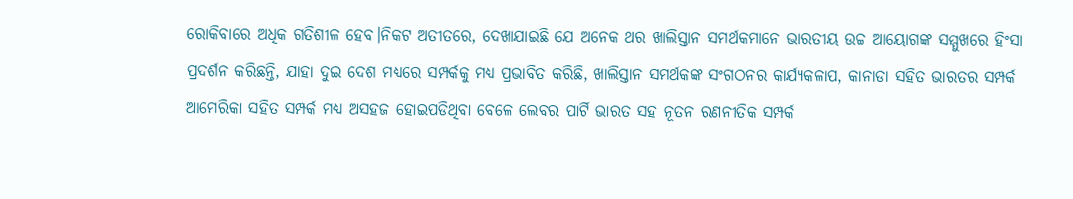ରୋକିବାରେ ଅଧିକ ଗତିଶୀଳ ହେବ।ନିକଟ ଅତୀତରେ, ଦେଖାଯାଇଛି ଯେ ଅନେକ ଥର ଖାଲିସ୍ତାନ ସମର୍ଥକମାନେ ଭାରତୀୟ ଉଚ୍ଚ ଆୟୋଗଙ୍କ ସମ୍ମୁଖରେ ହିଂସା ପ୍ରଦର୍ଶନ କରିଛନ୍ତି, ଯାହା ଦୁଇ ଦେଶ ମଧ୍ୟରେ ସମ୍ପର୍କକୁ ମଧ୍ୟ ପ୍ରଭାବିତ କରିଛି, ଖାଲିସ୍ତାନ ସମର୍ଥକଙ୍କ ସଂଗଠନର କାର୍ଯ୍ୟକଳାପ, କାନାଡା ସହିତ ଭାରତର ସମ୍ପର୍କ ଆମେରିକା ସହିତ ସମ୍ପର୍କ ମଧ୍ୟ ଅସହଜ ହୋଇପଡିଥିବା ବେଳେ ଲେବର ପାର୍ଟି ଭାରତ ସହ ନୂତନ ରଣନୀତିକ ସମ୍ପର୍କ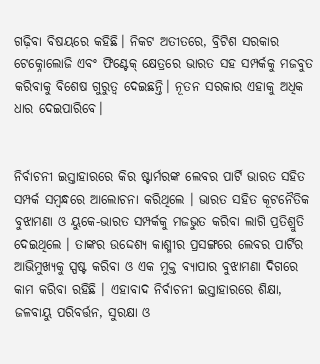ଗଢ଼ିବା ବିଷୟରେ କହିଛି। ନିକଟ ଅତୀତରେ, ବ୍ରିଟିଶ ସରକାର ଟେକ୍ନୋଲୋଜି ଏବଂ ଫିଣ୍ଟେକ୍ କ୍ଷେତ୍ରରେ ଭାରତ ସହ ସମ୍ପର୍କକୁ ମଜବୁତ କରିବାକୁ ବିଶେଷ ଗୁରୁତ୍ୱ ଦେଇଛନ୍ତି। ନୂତନ ସରକାର ଏହାକୁ ଅଧିକ ଧାର ଦେଇପାରିବେ।


ନିର୍ବାଚନୀ ଇସ୍ତାହାରରେ କିର ଷ୍ଟାର୍ମରଙ୍କ ଲେବର ପାର୍ଟି ଭାରତ ସହିତ ସମ୍ପର୍କ ସମ୍ବନ୍ଧରେ ଆଲୋଚନା କରିଥିଲେ । ଭାରତ ସହିତ କୂଟନୈତିକ ବୁଝାମଣା ଓ ୟୁକେ-ଭାରତ ସମ୍ପର୍କକୁ ମଜଭୁତ କରିବା ଲାଗି ପ୍ରତିଶ୍ରୁତି ଦେଇଥିଲେ । ତାଙ୍କର ଉଦ୍ଦେଶ୍ୟ କାଶ୍ମୀର ପ୍ରସଙ୍ଗରେ ଲେବର ପାର୍ଟିର ଆଭିମୁଖ୍ୟକୁ ସ୍ପଷ୍ଟ କରିବା ଓ ଏକ ମୁକ୍ତ ବ୍ୟାପାର ବୁଝାମଣା ଦିଗରେ କାମ କରିବା ରହିଛି । ଏହାବାଦ ନିର୍ବାଚନୀ ଇସ୍ତାହାରରେ ଶିକ୍ଷା, ଜଳବାୟୁ ପରିବର୍ତ୍ତନ, ସୁରକ୍ଷା ଓ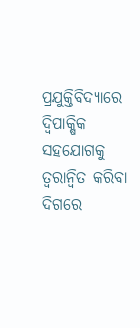ପ୍ରଯୁକ୍ତିବିଦ୍ୟାରେ ଦ୍ବିପାକ୍ଷିକ ସହଯୋଗକୁ ତ୍ବରାନ୍ବିତ କରିବା ଦିଗରେ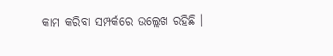କାମ କରିବା ସମ୍ପର୍କରେ ଉଲ୍ଲେଖ ରହିଛି ।